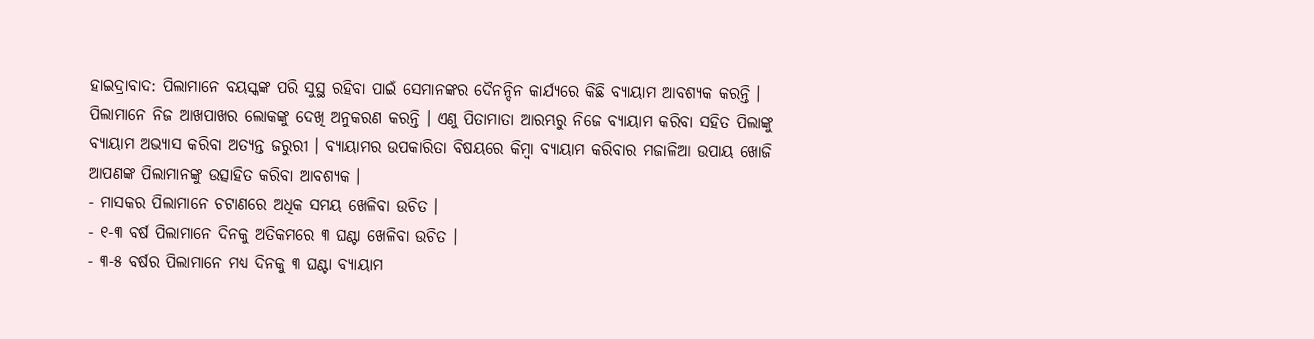ହାଇଦ୍ରାବାଦ: ପିଲାମାନେ ବୟସ୍କଙ୍କ ପରି ସୁସ୍ଥ ରହିବା ପାଇଁ ସେମାନଙ୍କର ଦୈନନ୍ଦିନ କାର୍ଯ୍ୟରେ କିଛି ବ୍ୟାୟାମ ଆବଶ୍ୟକ କରନ୍ତି । ପିଲାମାନେ ନିଜ ଆଖପାଖର ଲୋକଙ୍କୁ ଦେଖି ଅନୁକରଣ କରନ୍ତି । ଏଣୁ ପିତାମାତା ଆରମ୍ଭରୁ ନିଜେ ବ୍ୟାୟାମ କରିବା ସହିତ ପିଲାଙ୍କୁ ବ୍ୟାୟାମ ଅଭ୍ୟାସ କରିବା ଅତ୍ୟନ୍ତ ଜରୁରୀ । ବ୍ୟାୟାମର ଉପକାରିତା ବିଷୟରେ କିମ୍ବା ବ୍ୟାୟାମ କରିବାର ମଜାଳିଆ ଉପାୟ ଖୋଜି ଆପଣଙ୍କ ପିଲାମାନଙ୍କୁ ଉତ୍ସାହିତ କରିବା ଆବଶ୍ୟକ ।
- ମାସକର ପିଲାମାନେ ଚଟାଣରେ ଅଧିକ ସମୟ ଖେଳିବା ଉଚିତ ।
- ୧-୩ ବର୍ଷ ପିଲାମାନେ ଦିନକୁ ଅତିକମରେ ୩ ଘଣ୍ଟା ଖେଳିବା ଉଚିତ ।
- ୩-୫ ବର୍ଷର ପିଲାମାନେ ମଧ୍ୟ ଦିନକୁ ୩ ଘଣ୍ଟା ବ୍ୟାୟାମ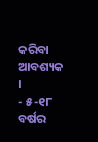କରିବା ଆବଶ୍ୟକ ।
- ୫-୧୮ ବର୍ଷର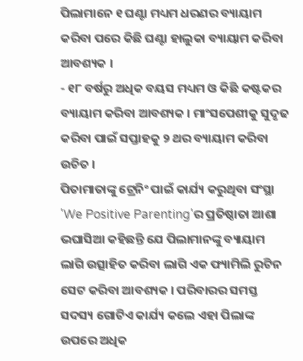ପିଲାମାନେ ୧ ଘଣ୍ଟା ମଧ୍ୟମ ଧରଣର ବ୍ୟାୟାମ କରିବା ପରେ କିଛି ଘଣ୍ଟା ହାଲୁକା ବ୍ୟାୟାମ କରିବା ଆବଶ୍ୟକ ।
- ୧୮ ବର୍ଷରୁ ଅଧିକ ବୟସ ମଧ୍ୟମ ଓ କିଛି କଷ୍ଟକର ବ୍ୟାୟାମ କରିବା ଆବଶ୍ୟକ । ମାଂସପେଶୀକୁ ସୁଦୃଢ କରିବା ପାଇଁ ସପ୍ତାହକୁ ୨ ଥର ବ୍ୟାୟାମ କରିବା ଉଚିତ ।
ପିତାମାତାଙ୍କୁ ଟ୍ରେନିଂ ପାଇଁ କାର୍ଯ୍ୟ କରୁଥିବା ସଂସ୍ଥା 'We Positive Parenting'ର ପ୍ରତିଷ୍ଠାତା ଆଶା ଭଘାସିଆ କହିଛନ୍ତି ଯେ ପିଲାମାନଙ୍କୁ ବ୍ୟାୟାମ ଲାଗି ଉତ୍ସାହିତ କରିବା ଲାଗି ଏକ ଫ୍ୟାମିଲି ରୁଟିନ ସେଟ କରିବା ଆବଶ୍ୟକ । ପରିବାରର ସମସ୍ତ ସଦସ୍ୟ ଗୋଟିଏ କାର୍ଯ୍ୟ କଲେ ଏହା ପିଲାଙ୍କ ଉପରେ ଅଧିକ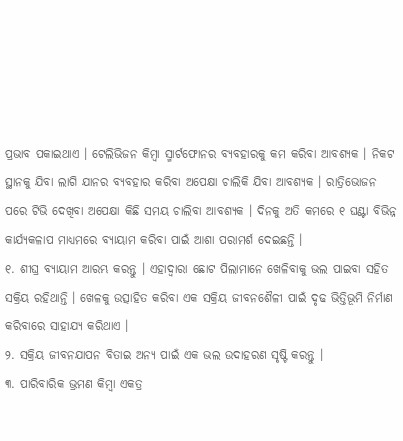ପ୍ରଭାବ ପକାଇଥାଏ । ଟେଲିଭିଜନ କିମ୍ବା ସ୍ମାର୍ଟଫୋନର ବ୍ୟବହାରକୁ କମ କରିବା ଆବଶ୍ୟକ । ନିକଟ ସ୍ଥାନକୁ ଯିବା ଲାଗି ଯାନର ବ୍ୟବହାର କରିବା ଅପେକ୍ଷା ଚାଲିକି ଯିବା ଆବଶ୍ୟକ । ରାତ୍ରିଭୋଜନ ପରେ ଟିଭି ଦେଖିବା ଅପେକ୍ଷା କିଛି ସମୟ ଚାଲିବା ଆବଶ୍ୟକ । ଦିନକୁ ଅତି କମରେ ୧ ଘଣ୍ଟା ବିଭିନ୍ନ କାର୍ଯ୍ୟକଳାପ ମାଧ୍ୟମରେ ବ୍ୟାୟାମ କରିବା ପାଇଁ ଆଶା ପରାମର୍ଶ ଦେଇଛନ୍ତି ।
୧. ଶୀଘ୍ର ବ୍ୟାୟାମ ଆରମ୍ଭ କରନ୍ତୁ । ଏହାଦ୍ବାରା ଛୋଟ ପିଲାମାନେ ଖେଳିବାକୁ ଭଲ ପାଇବା ସହିତ ସକ୍ରିୟ ରହିଥାନ୍ତି । ଖେଳକୁ ଉତ୍ସାହିତ କରିବା ଏକ ସକ୍ରିୟ ଜୀବନଶୈଳୀ ପାଇଁ ଦୃଢ ଭିତ୍ତିଭୂମି ନିର୍ମାଣ କରିବାରେ ସାହାଯ୍ୟ କରିଥାଏ ।
୨. ସକ୍ରିୟ ଜୀବନଯାପନ ବିତାଇ ଅନ୍ୟ ପାଇଁ ଏକ ଭଲ ଉଦାହରଣ ସୃଷ୍ଟି କରନ୍ତୁ ।
୩. ପାରିବାରିକ ଭ୍ରମଣ କିମ୍ବା ଏକତ୍ର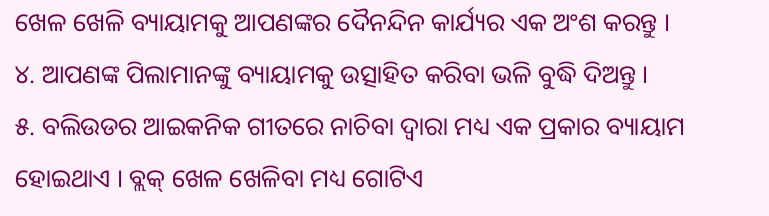ଖେଳ ଖେଳି ବ୍ୟାୟାମକୁ ଆପଣଙ୍କର ଦୈନନ୍ଦିନ କାର୍ଯ୍ୟର ଏକ ଅଂଶ କରନ୍ତୁ ।
୪. ଆପଣଙ୍କ ପିଲାମାନଙ୍କୁ ବ୍ୟାୟାମକୁ ଉତ୍ସାହିତ କରିବା ଭଳି ବୁଦ୍ଧି ଦିଅନ୍ତୁ ।
୫. ବଲିଉଡର ଆଇକନିକ ଗୀତରେ ନାଚିବା ଦ୍ବାରା ମଧ୍ୟ ଏକ ପ୍ରକାର ବ୍ୟାୟାମ ହୋଇଥାଏ । ବ୍ଲକ୍ ଖେଳ ଖେଳିବା ମଧ୍ୟ ଗୋଟିଏ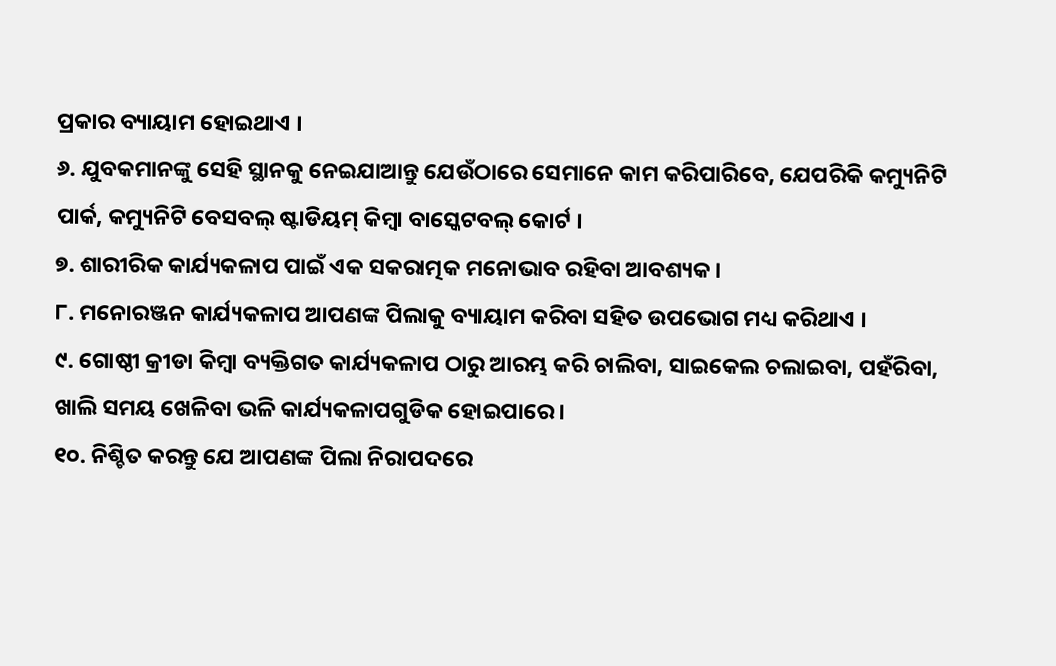ପ୍ରକାର ବ୍ୟାୟାମ ହୋଇଥାଏ ।
୬. ଯୁବକମାନଙ୍କୁ ସେହି ସ୍ଥାନକୁ ନେଇଯାଆନ୍ତୁ ଯେଉଁଠାରେ ସେମାନେ କାମ କରିପାରିବେ, ଯେପରିକି କମ୍ୟୁନିଟି ପାର୍କ, କମ୍ୟୁନିଟି ବେସବଲ୍ ଷ୍ଟାଡିୟମ୍ କିମ୍ବା ବାସ୍କେଟବଲ୍ କୋର୍ଟ ।
୭. ଶାରୀରିକ କାର୍ଯ୍ୟକଳାପ ପାଇଁ ଏକ ସକରାତ୍ମକ ମନୋଭାବ ରହିବା ଆବଶ୍ୟକ ।
୮. ମନୋରଞ୍ଜନ କାର୍ଯ୍ୟକଳାପ ଆପଣଙ୍କ ପିଲାକୁ ବ୍ୟାୟାମ କରିବା ସହିତ ଉପଭୋଗ ମଧ୍ୟ କରିଥାଏ ।
୯. ଗୋଷ୍ଠୀ କ୍ରୀଡା କିମ୍ବା ବ୍ୟକ୍ତିଗତ କାର୍ଯ୍ୟକଳାପ ଠାରୁ ଆରମ୍ଭ କରି ଚାଲିବା, ସାଇକେଲ ଚଲାଇବା, ପହଁରିବା, ଖାଲି ସମୟ ଖେଳିବା ଭଳି କାର୍ଯ୍ୟକଳାପଗୁଡିକ ହୋଇପାରେ ।
୧୦. ନିଶ୍ଚିତ କରନ୍ତୁ ଯେ ଆପଣଙ୍କ ପିଲା ନିରାପଦରେ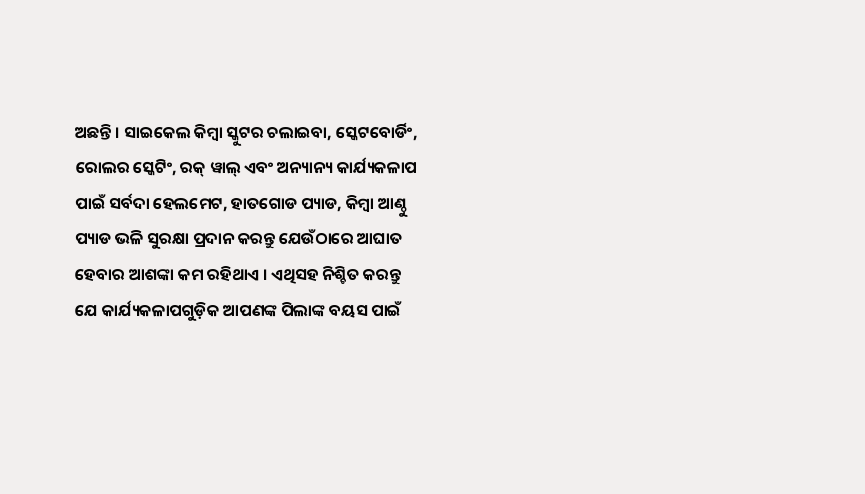ଅଛନ୍ତି । ସାଇକେଲ କିମ୍ବା ସ୍କୁଟର ଚଲାଇବା, ସ୍କେଟବୋର୍ଡିଂ, ରୋଲର ସ୍କେଟିଂ, ରକ୍ ୱାଲ୍ ଏବଂ ଅନ୍ୟାନ୍ୟ କାର୍ଯ୍ୟକଳାପ ପାଇଁ ସର୍ବଦା ହେଲମେଟ, ହାତଗୋଡ ପ୍ୟାଡ, କିମ୍ବା ଆଣ୍ଠୁ ପ୍ୟାଡ ଭଳି ସୁରକ୍ଷା ପ୍ରଦାନ କରନ୍ତୁ ଯେଉଁଠାରେ ଆଘାତ ହେବାର ଆଶଙ୍କା କମ ରହିଥାଏ । ଏଥିସହ ନିଶ୍ଚିତ କରନ୍ତୁ ଯେ କାର୍ଯ୍ୟକଳାପଗୁଡ଼ିକ ଆପଣଙ୍କ ପିଲାଙ୍କ ବୟସ ପାଇଁ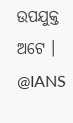ଉପଯୁକ୍ତ ଅଟେ ।
@IANS